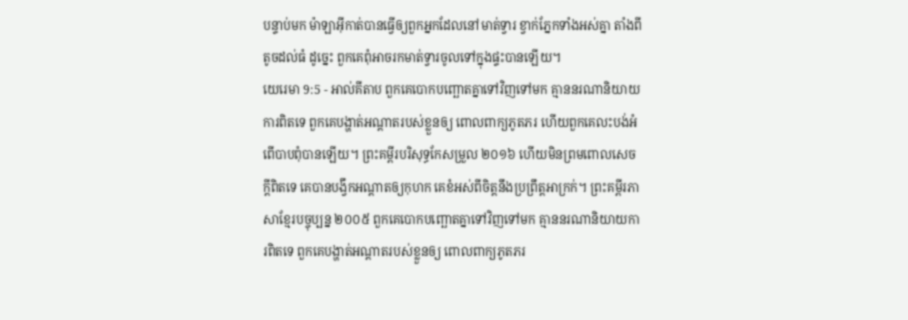បន្ទាប់មក ម៉ាឡាអ៊ីកាត់បានធ្វើឲ្យពួកអ្នកដែលនៅមាត់ទ្វារ ខ្វាក់ភ្នែកទាំងអស់គ្នា តាំងពីតូចដល់ធំ ដូច្នេះ ពួកគេពុំអាចរកមាត់ទ្វារចូលទៅក្នុងផ្ទះបានឡើយ។
យេរេមា 9:5 - អាល់គីតាប ពួកគេបោកបញ្ឆោតគ្នាទៅវិញទៅមក គ្មាននរណានិយាយការពិតទេ ពួកគេបង្ហាត់អណ្ដាតរបស់ខ្លួនឲ្យ ពោលពាក្យភូតភរ ហើយពួកគេលះបង់អំពើបាបពុំបានឡើយ។ ព្រះគម្ពីរបរិសុទ្ធកែសម្រួល ២០១៦ ហើយមិនព្រមពោលសេចក្ដីពិតទេ គេបានបង្វឹកអណ្ដាតឲ្យកុហក គេខំអស់ពីចិត្តនឹងប្រព្រឹត្តអាក្រក់។ ព្រះគម្ពីរភាសាខ្មែរបច្ចុប្បន្ន ២០០៥ ពួកគេបោកបញ្ឆោតគ្នាទៅវិញទៅមក គ្មាននរណានិយាយការពិតទេ ពួកគេបង្ហាត់អណ្ដាតរបស់ខ្លួនឲ្យ ពោលពាក្យភូតភរ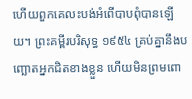ហើយពួកគេលះបង់អំពើបាបពុំបានឡើយ។ ព្រះគម្ពីរបរិសុទ្ធ ១៩៥៤ គ្រប់គ្នានឹងបញ្ឆោតអ្នកជិតខាងខ្លួន ហើយមិនព្រមពោ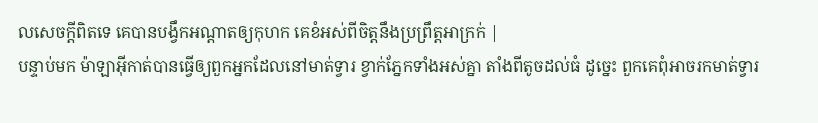លសេចក្ដីពិតទេ គេបានបង្វឹកអណ្តាតឲ្យកុហក គេខំអស់ពីចិត្តនឹងប្រព្រឹត្តអាក្រក់ |
បន្ទាប់មក ម៉ាឡាអ៊ីកាត់បានធ្វើឲ្យពួកអ្នកដែលនៅមាត់ទ្វារ ខ្វាក់ភ្នែកទាំងអស់គ្នា តាំងពីតូចដល់ធំ ដូច្នេះ ពួកគេពុំអាចរកមាត់ទ្វារ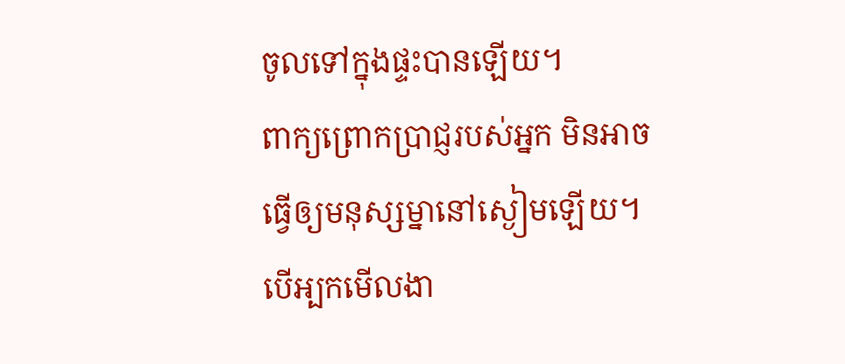ចូលទៅក្នុងផ្ទះបានឡើយ។
ពាក្យព្រោកប្រាជ្ញរបស់អ្នក មិនអាចធ្វើឲ្យមនុស្សម្នានៅស្ងៀមឡើយ។ បើអ្បកមើលងា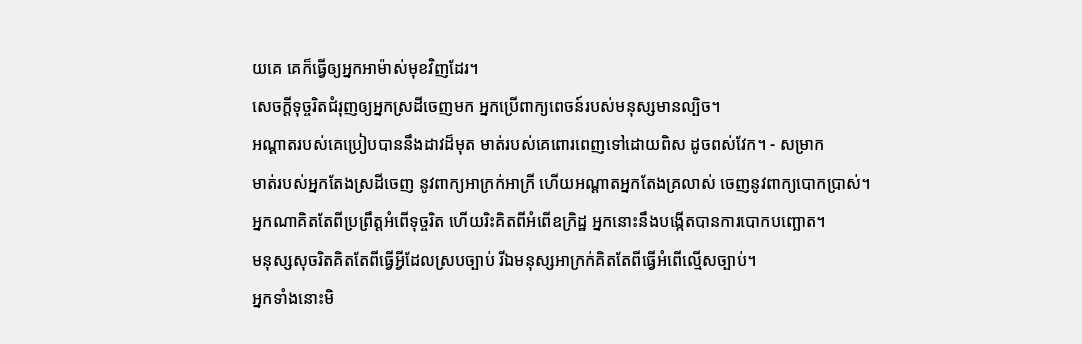យគេ គេក៏ធ្វើឲ្យអ្នកអាម៉ាស់មុខវិញដែរ។
សេចក្ដីទុច្ចរិតជំរុញឲ្យអ្នកស្រដីចេញមក អ្នកប្រើពាក្យពេចន៍របស់មនុស្សមានល្បិច។
អណ្ដាតរបស់គេប្រៀបបាននឹងដាវដ៏មុត មាត់របស់គេពោរពេញទៅដោយពិស ដូចពស់វែក។ - សម្រាក
មាត់របស់អ្នកតែងស្រដីចេញ នូវពាក្យអាក្រក់អាក្រី ហើយអណ្ដាតអ្នកតែងគ្រលាស់ ចេញនូវពាក្យបោកប្រាស់។
អ្នកណាគិតតែពីប្រព្រឹត្តអំពើទុច្ចរិត ហើយរិះគិតពីអំពើឧក្រិដ្ឋ អ្នកនោះនឹងបង្កើតបានការបោកបញ្ឆោត។
មនុស្សសុចរិតគិតតែពីធ្វើអ្វីដែលស្របច្បាប់ រីឯមនុស្សអាក្រក់គិតតែពីធ្វើអំពើល្មើសច្បាប់។
អ្នកទាំងនោះមិ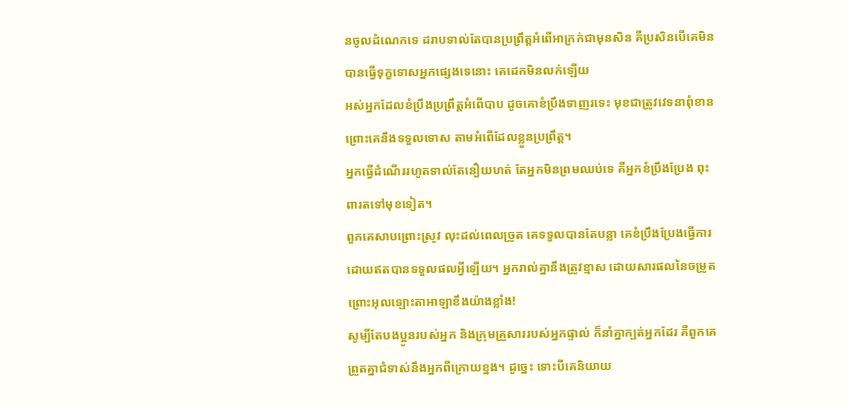នចូលដំណេកទេ ដរាបទាល់តែបានប្រព្រឹត្តអំពើអាក្រក់ជាមុនសិន គឺប្រសិនបើគេមិនបានធ្វើទុក្ខទោសអ្នកផ្សេងទេនោះ គេដេកមិនលក់ឡើយ
អស់អ្នកដែលខំប្រឹងប្រព្រឹត្តអំពើបាប ដូចគោខំប្រឹងទាញរទេះ មុខជាត្រូវវេទនាពុំខាន ព្រោះគេនឹងទទួលទោស តាមអំពើដែលខ្លួនប្រព្រឹត្ត។
អ្នកធ្វើដំណើររហូតទាល់តែនឿយហត់ តែអ្នកមិនព្រមឈប់ទេ គឺអ្នកខំប្រឹងប្រែង ពុះពារតទៅមុខទៀត។
ពួកគេសាបព្រោះស្រូវ លុះដល់ពេលច្រូត គេទទួលបានតែបន្លា គេខំប្រឹងប្រែងធ្វើការ ដោយឥតបានទទួលផលអ្វីឡើយ។ អ្នករាល់គ្នានឹងត្រូវខ្មាស ដោយសារផលនៃចម្រូត ព្រោះអុលឡោះតាអាឡាខឹងយ៉ាងខ្លាំង!
សូម្បីតែបងប្អូនរបស់អ្នក និងក្រុមគ្រួសាររបស់អ្នកផ្ទាល់ ក៏នាំគ្នាក្បត់អ្នកដែរ គឺពួកគេព្រួតគ្នាជំទាស់នឹងអ្នកពីក្រោយខ្នង។ ដូច្នេះ ទោះបីគេនិយាយ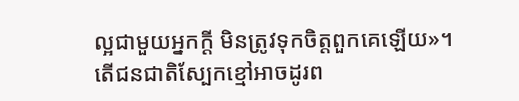ល្អជាមួយអ្នកក្ដី មិនត្រូវទុកចិត្តពួកគេឡើយ»។
តើជនជាតិស្បែកខ្មៅអាចដូរព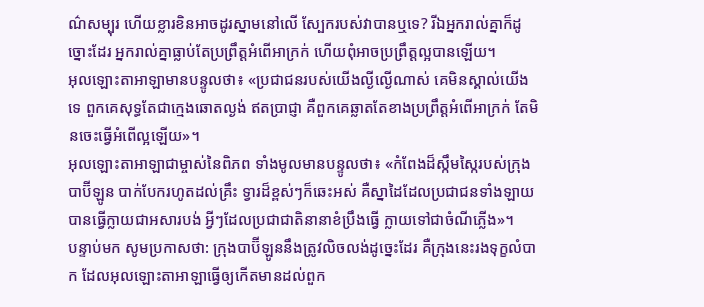ណ៌សម្បុរ ហើយខ្លារខិនអាចដូរស្នាមនៅលើ ស្បែករបស់វាបានឬទេ? រីឯអ្នករាល់គ្នាក៏ដូច្នោះដែរ អ្នករាល់គ្នាធ្លាប់តែប្រព្រឹត្តអំពើអាក្រក់ ហើយពុំអាចប្រព្រឹត្តល្អបានឡើយ។
អុលឡោះតាអាឡាមានបន្ទូលថា៖ «ប្រជាជនរបស់យើងល្ងីល្ងើណាស់ គេមិនស្គាល់យើងទេ ពួកគេសុទ្ធតែជាក្មេងឆោតល្ងង់ ឥតប្រាជ្ញា គឺពួកគេឆ្លាតតែខាងប្រព្រឹត្តអំពើអាក្រក់ តែមិនចេះធ្វើអំពើល្អឡើយ»។
អុលឡោះតាអាឡាជាម្ចាស់នៃពិភព ទាំងមូលមានបន្ទូលថា៖ «កំពែងដ៏ស្កឹមស្កៃរបស់ក្រុងបាប៊ីឡូន បាក់បែករហូតដល់គ្រឹះ ទ្វារដ៏ខ្ពស់ៗក៏ឆេះអស់ គឺស្នាដៃដែលប្រជាជនទាំងឡាយ បានធ្វើក្លាយជាអសារបង់ អ្វីៗដែលប្រជាជាតិនានាខំប្រឹងធ្វើ ក្លាយទៅជាចំណីភ្លើង»។
បន្ទាប់មក សូមប្រកាសថា: ក្រុងបាប៊ីឡូននឹងត្រូវលិចលង់ដូច្នេះដែរ គឺក្រុងនេះរងទុក្ខលំបាក ដែលអុលឡោះតាអាឡាធ្វើឲ្យកើតមានដល់ពួក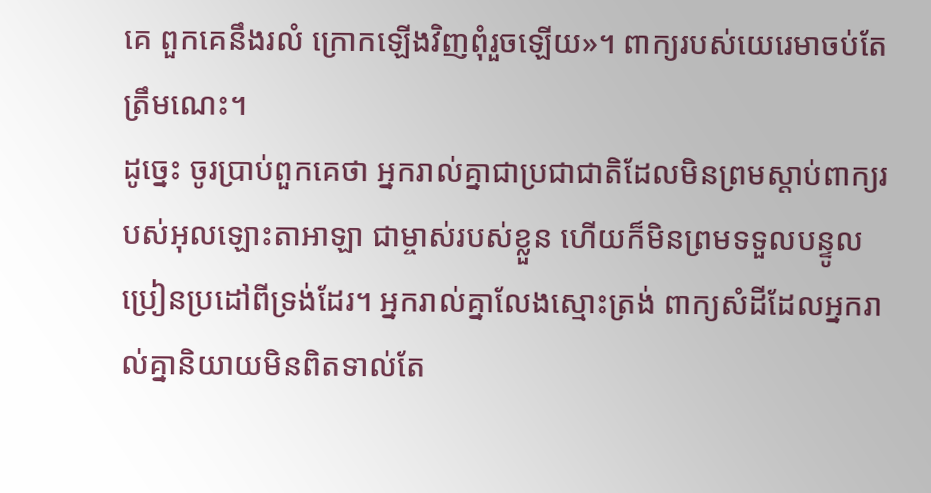គេ ពួកគេនឹងរលំ ក្រោកឡើងវិញពុំរួចឡើយ»។ ពាក្យរបស់យេរេមាចប់តែត្រឹមណេះ។
ដូច្នេះ ចូរប្រាប់ពួកគេថា អ្នករាល់គ្នាជាប្រជាជាតិដែលមិនព្រមស្ដាប់ពាក្យរបស់អុលឡោះតាអាឡា ជាម្ចាស់របស់ខ្លួន ហើយក៏មិនព្រមទទួលបន្ទូលប្រៀនប្រដៅពីទ្រង់ដែរ។ អ្នករាល់គ្នាលែងស្មោះត្រង់ ពាក្យសំដីដែលអ្នករាល់គ្នានិយាយមិនពិតទាល់តែ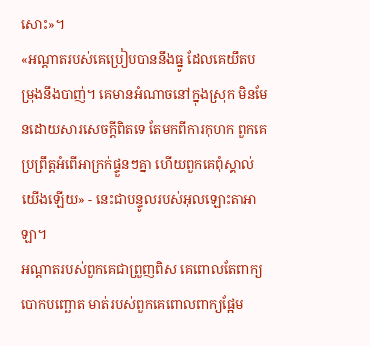សោះ»។
«អណ្ដាតរបស់គេប្រៀបបាននឹងធ្នូ ដែលគេយឹតបម្រុងនឹងបាញ់។ គេមានអំណាចនៅក្នុងស្រុក មិនមែនដោយសារសេចក្ដីពិតទេ តែមកពីការកុហក ពួកគេប្រព្រឹត្តអំពើអាក្រក់ផ្ទួនៗគ្នា ហើយពួកគេពុំស្គាល់យើងឡើយ» - នេះជាបន្ទូលរបស់អុលឡោះតាអាឡា។
អណ្ដាតរបស់ពួកគេជាព្រួញពិស គេពោលតែពាក្យបោកបញ្ឆោត មាត់របស់ពួកគេពោលពាក្យផ្អែម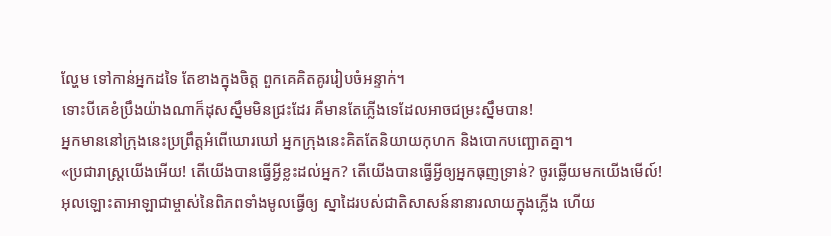ល្ហែម ទៅកាន់អ្នកដទៃ តែខាងក្នុងចិត្ត ពួកគេគិតគូររៀបចំអន្ទាក់។
ទោះបីគេខំប្រឹងយ៉ាងណាក៏ដុសស្នឹមមិនជ្រះដែរ គឺមានតែភ្លើងទេដែលអាចជម្រះស្នឹមបាន!
អ្នកមាននៅក្រុងនេះប្រព្រឹត្តអំពើឃោរឃៅ អ្នកក្រុងនេះគិតតែនិយាយកុហក និងបោកបញ្ឆោតគ្នា។
«ប្រជារាស្ត្រយើងអើយ! តើយើងបានធ្វើអ្វីខ្លះដល់អ្នក? តើយើងបានធ្វើអ្វីឲ្យអ្នកធុញទ្រាន់? ចូរឆ្លើយមកយើងមើល៍!
អុលឡោះតាអាឡាជាម្ចាស់នៃពិភពទាំងមូលធ្វើឲ្យ ស្នាដៃរបស់ជាតិសាសន៍នានារលាយក្នុងភ្លើង ហើយ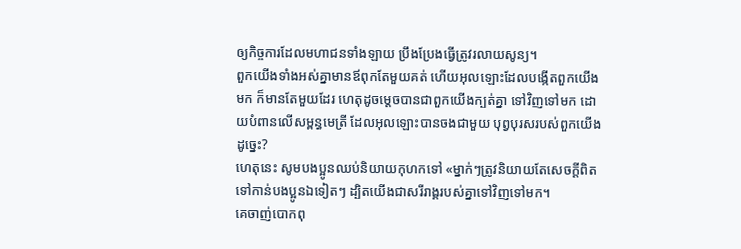ឲ្យកិច្ចការដែលមហាជនទាំងឡាយ ប្រឹងប្រែងធ្វើត្រូវរលាយសូន្យ។
ពួកយើងទាំងអស់គ្នាមានឪពុកតែមួយគត់ ហើយអុលឡោះដែលបង្កើតពួកយើងមក ក៏មានតែមួយដែរ ហេតុដូចម្ដេចបានជាពួកយើងក្បត់គ្នា ទៅវិញទៅមក ដោយបំពានលើសម្ពន្ធមេត្រី ដែលអុលឡោះបានចងជាមួយ បុព្វបុរសរបស់ពួកយើងដូច្នេះ?
ហេតុនេះ សូមបងប្អូនឈប់និយាយកុហកទៅ «ម្នាក់ៗត្រូវនិយាយតែសេចក្ដីពិតទៅកាន់បងប្អូនឯទៀតៗ ដ្បិតយើងជាសរីរាង្គរបស់គ្នាទៅវិញទៅមក។
គេចាញ់បោកពុ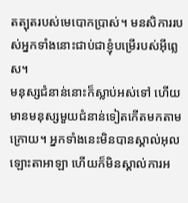តត្បុតរបស់មេបោកប្រាស់។ មនសិការរបស់អ្នកទាំងនោះជាប់ជាខ្ញុំបម្រើរបស់អ៊ីព្លេស។
មនុស្សជំនាន់នោះក៏ស្លាប់អស់ទៅ ហើយ មានមនុស្សមួយជំនាន់ទៀតកើតមកតាមក្រោយ។ អ្នកទាំងនេះមិនបានស្គាល់អុលឡោះតាអាឡា ហើយក៏មិនស្គាល់ការអ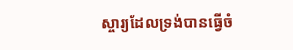ស្ចារ្យដែលទ្រង់បានធ្វើចំ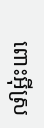ពោះអ៊ីស្រ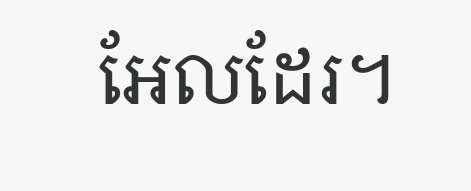អែលដែរ។